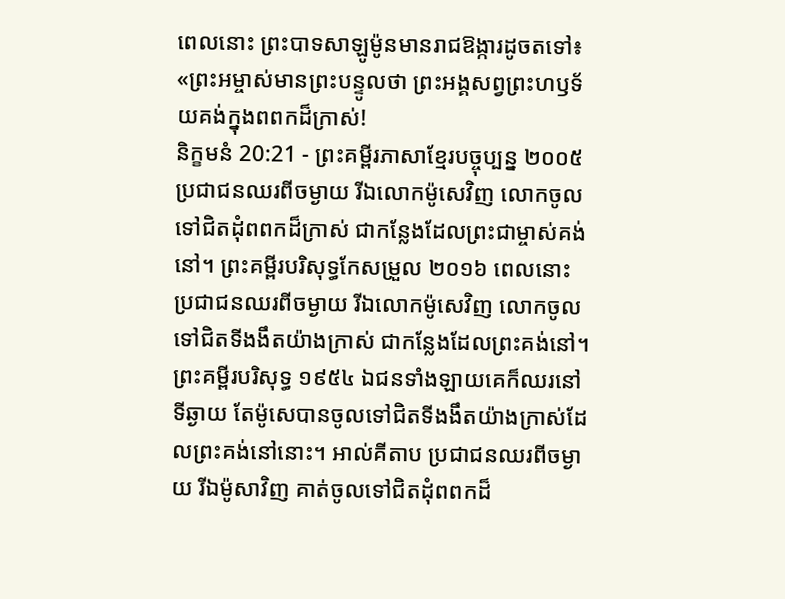ពេលនោះ ព្រះបាទសាឡូម៉ូនមានរាជឱង្ការដូចតទៅ៖ «ព្រះអម្ចាស់មានព្រះបន្ទូលថា ព្រះអង្គសព្វព្រះហឫទ័យគង់ក្នុងពពកដ៏ក្រាស់!
និក្ខមនំ 20:21 - ព្រះគម្ពីរភាសាខ្មែរបច្ចុប្បន្ន ២០០៥ ប្រជាជនឈរពីចម្ងាយ រីឯលោកម៉ូសេវិញ លោកចូលទៅជិតដុំពពកដ៏ក្រាស់ ជាកន្លែងដែលព្រះជាម្ចាស់គង់នៅ។ ព្រះគម្ពីរបរិសុទ្ធកែសម្រួល ២០១៦ ពេលនោះ ប្រជាជនឈរពីចម្ងាយ រីឯលោកម៉ូសេវិញ លោកចូលទៅជិតទីងងឹតយ៉ាងក្រាស់ ជាកន្លែងដែលព្រះគង់នៅ។ ព្រះគម្ពីរបរិសុទ្ធ ១៩៥៤ ឯជនទាំងឡាយគេក៏ឈរនៅទីឆ្ងាយ តែម៉ូសេបានចូលទៅជិតទីងងឹតយ៉ាងក្រាស់ដែលព្រះគង់នៅនោះ។ អាល់គីតាប ប្រជាជនឈរពីចម្ងាយ រីឯម៉ូសាវិញ គាត់ចូលទៅជិតដុំពពកដ៏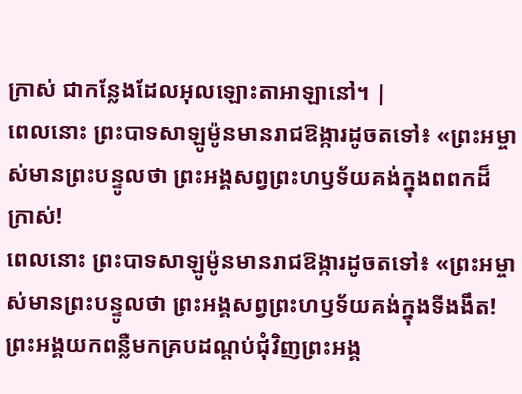ក្រាស់ ជាកន្លែងដែលអុលឡោះតាអាឡានៅ។ |
ពេលនោះ ព្រះបាទសាឡូម៉ូនមានរាជឱង្ការដូចតទៅ៖ «ព្រះអម្ចាស់មានព្រះបន្ទូលថា ព្រះអង្គសព្វព្រះហឫទ័យគង់ក្នុងពពកដ៏ក្រាស់!
ពេលនោះ ព្រះបាទសាឡូម៉ូនមានរាជឱង្ការដូចតទៅ៖ «ព្រះអម្ចាស់មានព្រះបន្ទូលថា ព្រះអង្គសព្វព្រះហឫទ័យគង់ក្នុងទីងងឹត!
ព្រះអង្គយកពន្លឺមកគ្របដណ្ដប់ជុំវិញព្រះអង្គ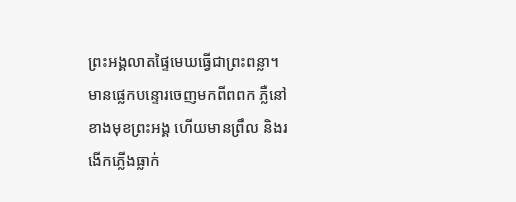ព្រះអង្គលាតផ្ទៃមេឃធ្វើជាព្រះពន្លា។
មានផ្លេកបន្ទោរចេញមកពីពពក ភ្លឺនៅខាងមុខព្រះអង្គ ហើយមានព្រឹល និងរងើកភ្លើងធ្លាក់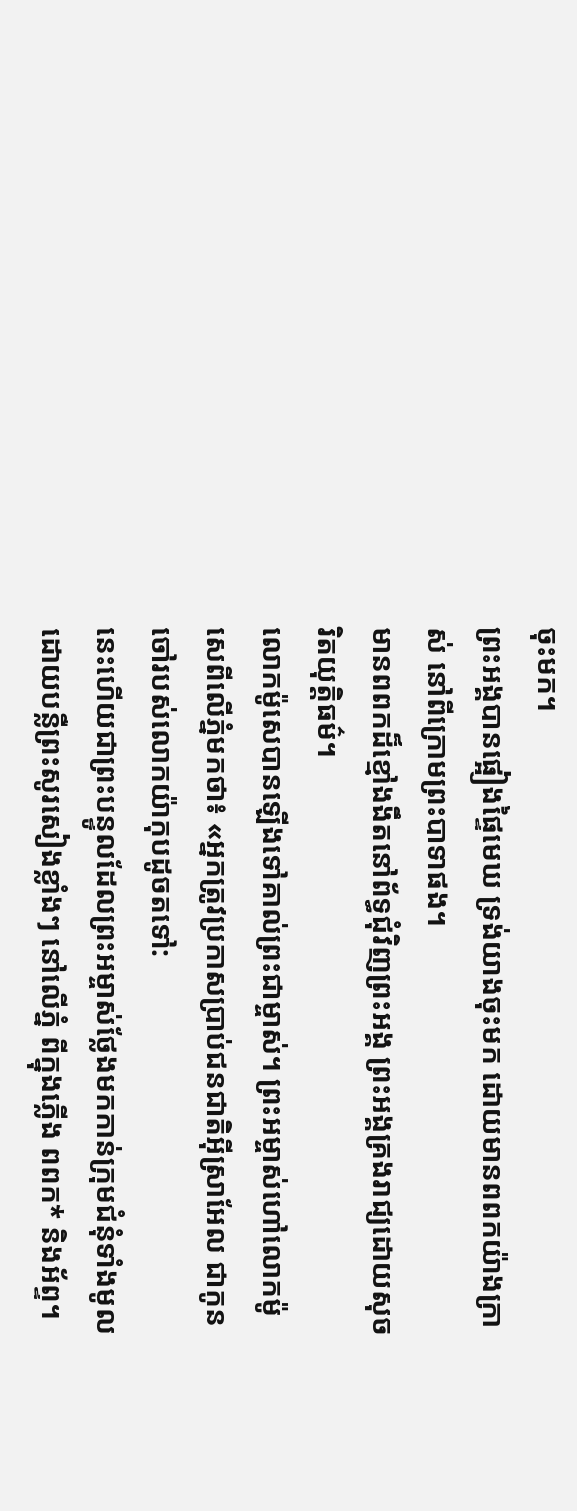ចុះមក។
ព្រះអង្គបានផ្អៀងផ្ទៃមេឃ ទ្រង់យាងចុះមក ដោយមានពពកយ៉ាងក្រាស់ នៅពីក្រោមព្រះបាទាផង។
មានពពកដ៏ខ្មៅងងឹតនៅព័ទ្ធជុំវិញព្រះអង្គ ព្រះអង្គគ្រងរាជ្យដោយសុចរិតយុត្តិធម៌។
លោកម៉ូសេបានឡើងទៅគាល់ព្រះជាម្ចាស់។ ព្រះអម្ចាស់ហៅលោកម៉ូសេពីលើភ្នំមកថា៖ «អ្នកត្រូវប្រកាសប្រាប់ជនជាតិអ៊ីស្រាអែល ជាកូនចៅរបស់លោកយ៉ាកុបដូចតទៅ:
នេះហើយជាព្រះបន្ទូលដែលព្រះអម្ចាស់ថ្លែងមកកាន់ក្រុមជំនុំទាំងមូល ដោយបន្លឺព្រះសូរសៀងខ្លាំងៗ នៅលើភ្នំ ពីក្នុងភ្លើង ពពក* និងអ័ព្ទ។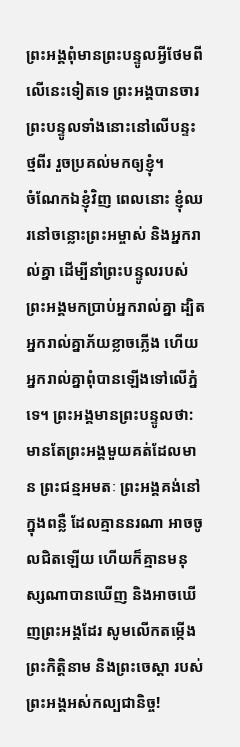ព្រះអង្គពុំមានព្រះបន្ទូលអ្វីថែមពីលើនេះទៀតទេ ព្រះអង្គបានចារព្រះបន្ទូលទាំងនោះនៅលើបន្ទះថ្មពីរ រួចប្រគល់មកឲ្យខ្ញុំ។
ចំណែកឯខ្ញុំវិញ ពេលនោះ ខ្ញុំឈរនៅចន្លោះព្រះអម្ចាស់ និងអ្នករាល់គ្នា ដើម្បីនាំព្រះបន្ទូលរបស់ព្រះអង្គមកប្រាប់អ្នករាល់គ្នា ដ្បិតអ្នករាល់គ្នាភ័យខ្លាចភ្លើង ហើយអ្នករាល់គ្នាពុំបានឡើងទៅលើភ្នំទេ។ ព្រះអង្គមានព្រះបន្ទូលថា:
មានតែព្រះអង្គមួយគត់ដែលមាន ព្រះជន្មអមតៈ ព្រះអង្គគង់នៅក្នុងពន្លឺ ដែលគ្មាននរណា អាចចូលជិតឡើយ ហើយក៏គ្មានមនុស្សណាបានឃើញ និងអាចឃើញព្រះអង្គដែរ សូមលើកតម្កើងព្រះកិត្តិនាម និងព្រះចេស្ដា របស់ព្រះអង្គអស់កល្បជានិច្ច!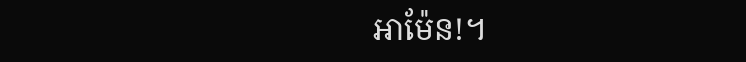អាម៉ែន!។